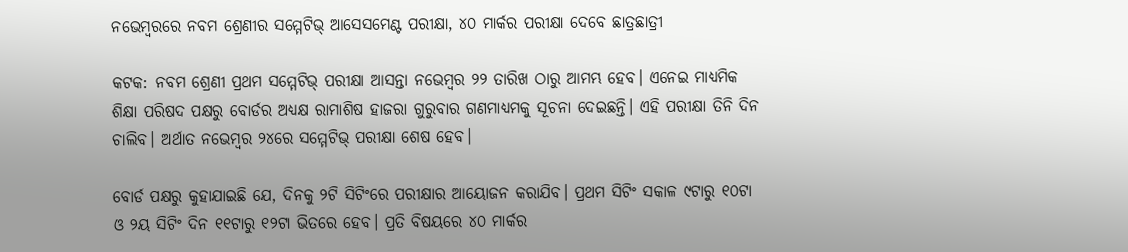ନଭେମ୍ବରରେ ନବମ ଶ୍ରେଣୀର ସମ୍ମେଟିଭ୍‌ ଆସେସମେଣ୍ଟ ପରୀକ୍ଷା, ୪୦ ମାର୍କର ପରୀକ୍ଷା ଦେବେ ଛାତ୍ରଛାତ୍ରୀ

କଟକ: ନବମ ଶ୍ରେଣୀ ପ୍ରଥମ ସମ୍ମେଟିଭ୍‌ ପରୀକ୍ଷା ଆସନ୍ତା ନଭେମ୍ବର ୨୨ ତାରିଖ ଠାରୁ ଆମମ୍ଭ ହେବ। ଏନେଇ ମାଧ୍ୟମିକ ଶିକ୍ଷା ପରିଷଦ ପକ୍ଷରୁ ବୋର୍ଡର ଅଧ୍ୟକ୍ଷ ରାମାଶିଷ ହାଜରା ଗୁରୁବାର ଗଣମାଧ୍ୟମକୁ ସୂଚନା ଦେଇଛନ୍ତି। ଏହି ପରୀକ୍ଷା ତିନି ଦିନ ଚାଲିବ। ଅର୍ଥାତ ନଭେମ୍ବର ୨୪ରେ ସମ୍ମେଟିଭ୍‌ ପରୀକ୍ଷା ଶେଷ ହେବ।

ବୋର୍ଡ ପକ୍ଷରୁ କୁହାଯାଇଛି ଯେ, ଦିନକୁ ୨ଟି ସିଟିଂରେ ପରୀକ୍ଷାର ଆୟୋଜନ କରାଯିବ। ପ୍ରଥମ ସିଟିଂ ସକାଳ ୯ଟାରୁ ୧୦ଟା ଓ ୨ୟ ସିଟିଂ ଦିନ ୧୧ଟାରୁ ୧୨ଟା ଭିତରେ ହେବ। ପ୍ରତି ବିଷୟରେ ୪୦ ମାର୍କର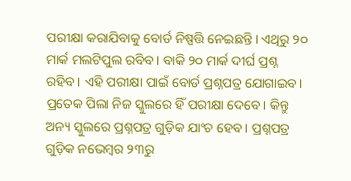ପରୀକ୍ଷା କରାଯିବାକୁ ବୋର୍ଡ ନିଷ୍ପତ୍ତି ନେଇଛନ୍ତି। ଏଥିରୁ ୨୦ ମାର୍କ ମଲଟିପୁଲ ରବିବ। ବାକି ୨୦ ମାର୍କ ଦୀର୍ଘ ପ୍ରଶ୍ନ ରହିବ। ଏହି ପରୀକ୍ଷା ପାଇଁ ବୋର୍ଡ ପ୍ରଶ୍ନପତ୍ର ଯୋଗାଇବ। ପ୍ରତେକ ପିଲା ନିଜ ସ୍କୁଲରେ ହିଁ ପରୀକ୍ଷା ଦେବେ। କିନ୍ତୁ ଅନ୍ୟ ସ୍କୁଲରେ ପ୍ରଶ୍ନପତ୍ର ଗୁଡ଼ିକ ଯାଂଚ ହେବ। ପ୍ରଶ୍ନପତ୍ର ଗୁଡ଼ିକ ନଭେମ୍ବର ୨୩ରୁ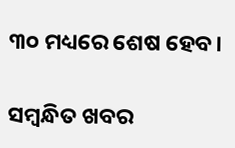୩୦ ମଧ୍ୟରେ ଶେଷ ହେବ।

ସମ୍ବନ୍ଧିତ ଖବର